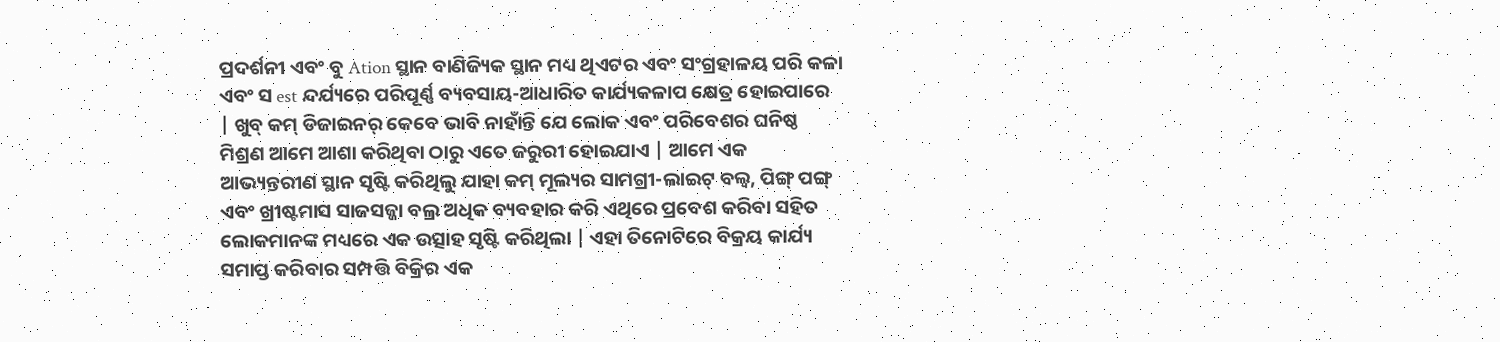ପ୍ରଦର୍ଶନୀ ଏବଂ ବୁ Ation ସ୍ଥାନ ବାଣିଜ୍ୟିକ ସ୍ଥାନ ମଧ୍ୟ ଥିଏଟର ଏବଂ ସଂଗ୍ରହାଳୟ ପରି କଳା ଏବଂ ସ est ନ୍ଦର୍ଯ୍ୟରେ ପରିପୂର୍ଣ୍ଣ ବ୍ୟବସାୟ-ଆଧାରିତ କାର୍ଯ୍ୟକଳାପ କ୍ଷେତ୍ର ହୋଇପାରେ | ଖୁବ୍ କମ୍ ଡିଜାଇନର୍ କେବେ ଭାବି ନାହାଁନ୍ତି ଯେ ଲୋକ ଏବଂ ପରିବେଶର ଘନିଷ୍ଠ ମିଶ୍ରଣ ଆମେ ଆଶା କରିଥିବା ଠାରୁ ଏତେ ଜରୁରୀ ହୋଇଯାଏ | ଆମେ ଏକ ଆଭ୍ୟନ୍ତରୀଣ ସ୍ଥାନ ସୃଷ୍ଟି କରିଥିଲୁ ଯାହା କମ୍ ମୂଲ୍ୟର ସାମଗ୍ରୀ-ଲାଇଟ୍ ବଲ୍ବ, ପିଙ୍ଗ୍ ପଙ୍ଗ୍ ଏବଂ ଖ୍ରୀଷ୍ଟମାସ ସାଜସଜ୍ଜା ବଲ୍ର ଅଧିକ ବ୍ୟବହାର କରି ଏଥିରେ ପ୍ରବେଶ କରିବା ସହିତ ଲୋକମାନଙ୍କ ମଧ୍ୟରେ ଏକ ଉତ୍ସାହ ସୃଷ୍ଟି କରିଥିଲା | ଏହା ତିନୋଟିରେ ବିକ୍ରୟ କାର୍ଯ୍ୟ ସମାପ୍ତ କରିବାର ସମ୍ପତ୍ତି ବିକ୍ରିର ଏକ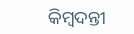କିମ୍ବଦନ୍ତୀ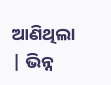ଆଣିଥିଲା | ଭିନ୍ନ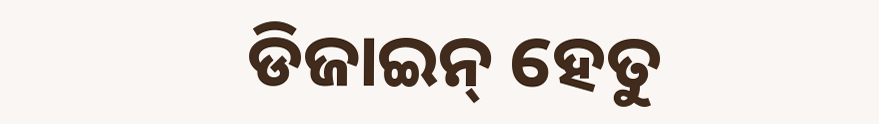ଡିଜାଇନ୍ ହେତୁ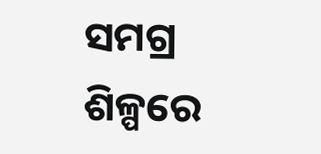ସମଗ୍ର ଶିଳ୍ପରେ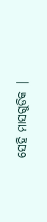ସେହି ମାସଗୁଡିକ |